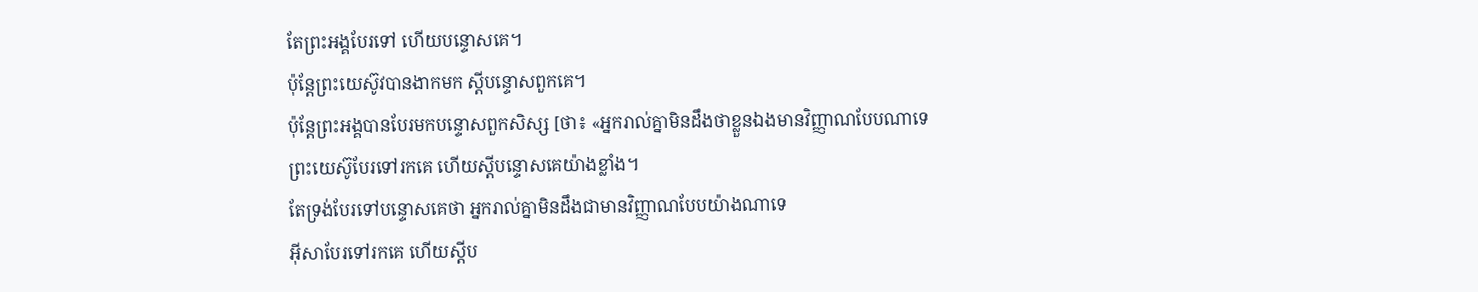តែព្រះអង្គបែរទៅ ហើយបន្ទោសគេ។
ប៉ុន្តែព្រះយេស៊ូវបានងាកមក ស្ដីបន្ទោសពួកគេ។
ប៉ុន្ដែព្រះអង្គបានបែរមកបន្ទោសពួកសិស្ស [ថា៖ «អ្នករាល់គ្នាមិនដឹងថាខ្លួនឯងមានវិញ្ញាណបែបណាទេ
ព្រះយេស៊ូបែរទៅរកគេ ហើយស្ដីបន្ទោសគេយ៉ាងខ្លាំង។
តែទ្រង់បែរទៅបន្ទោសគេថា អ្នករាល់គ្នាមិនដឹងជាមានវិញ្ញាណបែបយ៉ាងណាទេ
អ៊ីសាបែរទៅរកគេ ហើយស្ដីប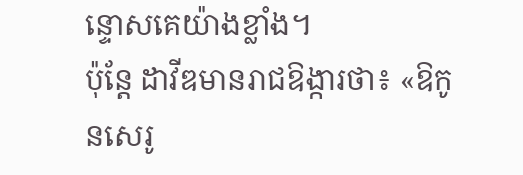ន្ទោសគេយ៉ាងខ្លាំង។
ប៉ុន្តែ ដាវីឌមានរាជឱង្ការថា៖ «ឱកូនសេរូ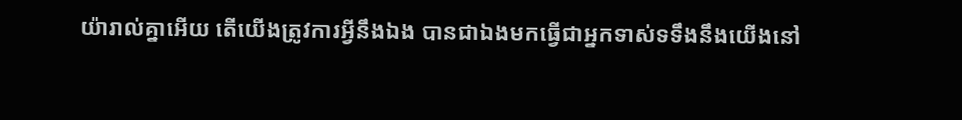យ៉ារាល់គ្នាអើយ តើយើងត្រូវការអ្វីនឹងឯង បានជាឯងមកធ្វើជាអ្នកទាស់ទទឹងនឹងយើងនៅ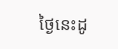ថ្ងៃនេះដូ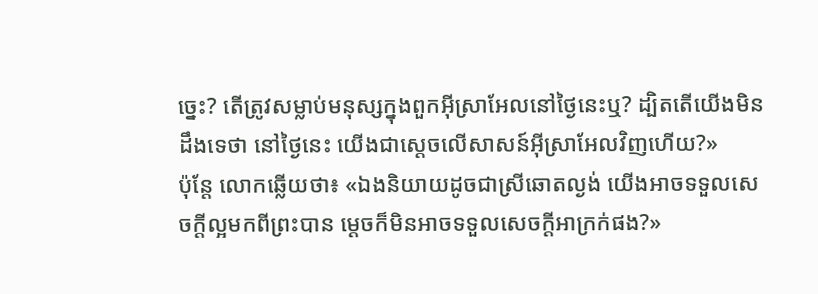ច្នេះ? តើត្រូវសម្លាប់មនុស្សក្នុងពួកអ៊ីស្រាអែលនៅថ្ងៃនេះឬ? ដ្បិតតើយើងមិនដឹងទេថា នៅថ្ងៃនេះ យើងជាស្តេចលើសាសន៍អ៊ីស្រាអែលវិញហើយ?»
ប៉ុន្តែ លោកឆ្លើយថា៖ «ឯងនិយាយដូចជាស្រីឆោតល្ងង់ យើងអាចទទួលសេចក្ដីល្អមកពីព្រះបាន ម្ដេចក៏មិនអាចទទួលសេចក្ដីអាក្រក់ផង?»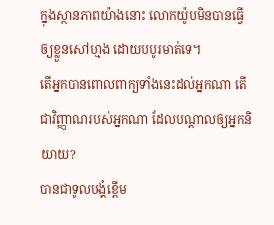ក្នុងស្ថានភាពយ៉ាងនោះ លោកយ៉ូបមិនបានធ្វើឲ្យខ្លួនសៅហ្មង ដោយបបូរមាត់ទេ។
តើអ្នកបានពោលពាក្យទាំងនេះដល់អ្នកណា តើជាវិញ្ញាណរបស់អ្នកណា ដែលបណ្ដាលឲ្យអ្នកនិយាយ?
បានជាទូលបង្គំខ្ពើម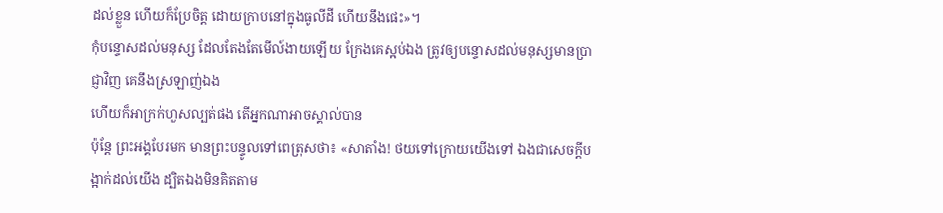ដល់ខ្លួន ហើយក៏ប្រែចិត្ត ដោយក្រាបនៅក្នុងធូលីដី ហើយនឹងផេះ»។
កុំបន្ទោសដល់មនុស្ស ដែលតែងតែមើល៍ងាយឡើយ ក្រែងគេស្អប់ឯង ត្រូវឲ្យបន្ទោសដល់មនុស្សមានប្រាជ្ញាវិញ គេនឹងស្រឡាញ់ឯង
ហើយក៏អាក្រក់ហួសល្បត់ផង តើអ្នកណាអាចស្គាល់បាន
ប៉ុន្តែ ព្រះអង្គបែរមក មានព្រះបន្ទូលទៅពេត្រុសថា៖ «សាតាំង! ថយទៅក្រោយយើងទៅ ឯងជាសេចក្តីបង្អាក់ដល់យើង ដ្បិតឯងមិនគិតតាម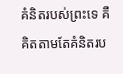គំនិតរបស់ព្រះទេ គឺគិតតាមតែគំនិតរប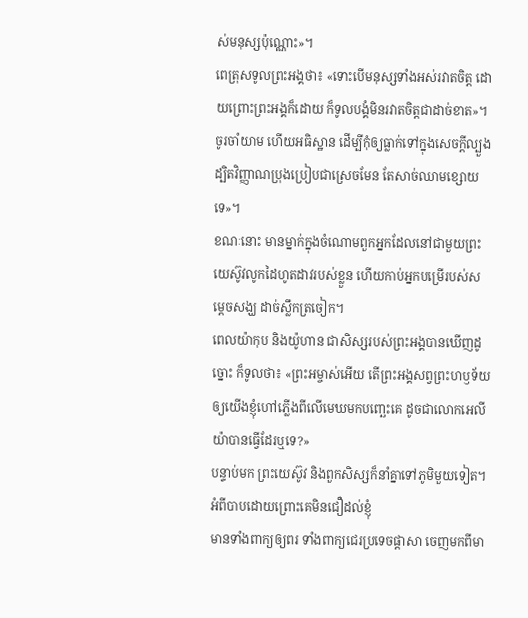ស់មនុស្សប៉ុណ្ណោះ»។
ពេត្រុសទូលព្រះអង្គថា៖ «ទោះបើមនុស្សទាំងអស់រវាតចិត្ត ដោយព្រោះព្រះអង្គក៏ដោយ ក៏ទូលបង្គំមិនរវាតចិត្តជាដាច់ខាត»។
ចូរចាំយាម ហើយអធិស្ឋាន ដើម្បីកុំឲ្យធ្លាក់ទៅក្នុងសេចក្តីល្បួង ដ្បិតវិញ្ញាណប្រុងប្រៀបជាស្រេចមែន តែសាច់ឈាមខ្សោយទេ»។
ខណៈនោះ មានម្នាក់ក្នុងចំណោមពួកអ្នកដែលនៅជាមួយព្រះយេស៊ូវលូកដៃហូតដាវរបស់ខ្លួន ហើយកាប់អ្នកបម្រើរបស់សម្ដេចសង្ឃ ដាច់ស្លឹកត្រចៀក។
ពេលយ៉ាកុប និងយ៉ូហាន ជាសិស្សរបស់ព្រះអង្គបានឃើញដូច្នោះ ក៏ទូលថា៖ «ព្រះអម្ចាស់អើយ តើព្រះអង្គសព្វព្រះហឫទ័យឲ្យយើងខ្ញុំហៅភ្លើងពីលើមេឃមកបញ្ឆេះគេ ដូចជាលោកអេលីយ៉ាបានធ្វើដែរឬទេ?»
បន្ទាប់មក ព្រះយេស៊ូវ និងពួកសិស្សក៏នាំគ្នាទៅភូមិមួយទៀត។
អំពីបាបដោយព្រោះគេមិនជឿដល់ខ្ញុំ
មានទាំងពាក្យឲ្យពរ ទាំងពាក្យជេរប្រទេចផ្តាសា ចេញមកពីមា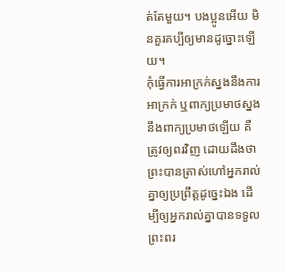ត់តែមួយ។ បងប្អូនអើយ មិនគួរគប្បីឲ្យមានដូច្នោះឡើយ។
កុំធ្វើការអាក្រក់ស្នងនឹងការអាក្រក់ ឬពាក្យប្រមាថស្នងនឹងពាក្យប្រមាថឡើយ គឺត្រូវឲ្យពរវិញ ដោយដឹងថា ព្រះបានត្រាស់ហៅអ្នករាល់គ្នាឲ្យប្រព្រឹត្តដូច្នេះឯង ដើម្បីឲ្យអ្នករាល់គ្នាបានទទួលព្រះពរ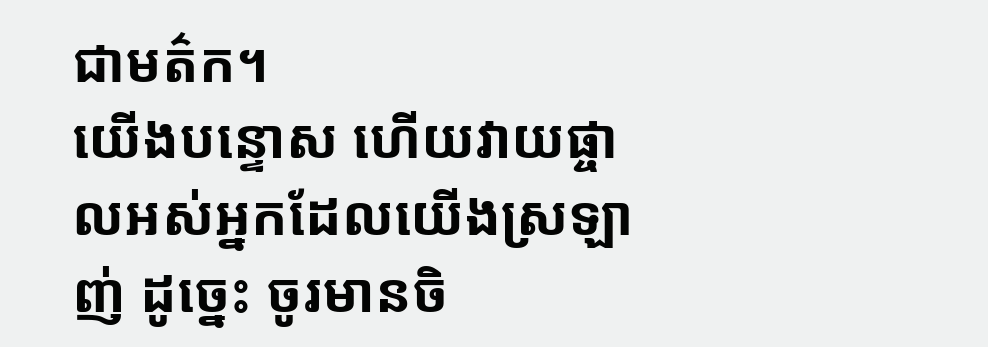ជាមត៌ក។
យើងបន្ទោស ហើយវាយផ្ចាលអស់អ្នកដែលយើងស្រឡាញ់ ដូច្នេះ ចូរមានចិ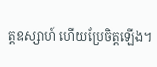ត្តឧស្សាហ៍ ហើយប្រែចិត្តឡើង។